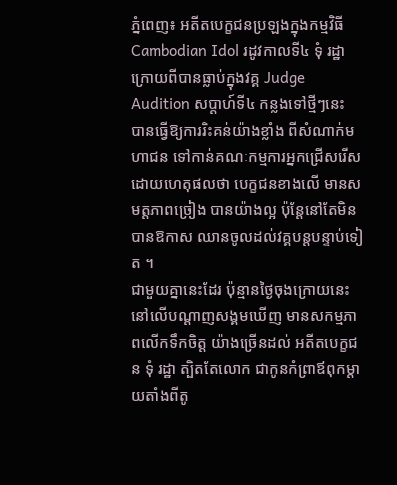ភ្នំពេញ៖ អតីតបេក្ខជនប្រឡងក្នុងកម្មវិធី Cambodian Idol រដូវកាលទី៤ ទុំ រដ្ឋា ក្រោយពីបានធ្លាប់ក្នុងវគ្គ Judge Audition សប្ដាហ៍ទី៤ កន្លងទៅថ្មីៗនេះ បានធ្វើឱ្យការរិះគន់យ៉ាងខ្លាំង ពីសំណាក់មហាជន ទៅកាន់គណៈកម្មការអ្នកជ្រើសរើស ដោយហេតុផលថា បេក្ខជនខាងលើ មានសមត្ដភាពច្រៀង បានយ៉ាងល្អ ប៉ុន្តែនៅតែមិនបានឱកាស ឈានចូលដល់វគ្គបន្តបន្ទាប់ទៀត ។
ជាមួយគ្នានេះដែរ ប៉ុន្មានថ្ងៃចុងក្រោយនេះ នៅលើបណ្ដាញសង្គមឃើញ មានសកម្មភាពលើកទឹកចិត្ត យ៉ាងច្រើនដល់ អតីតបេក្ខជន ទុំ រដ្ឋា ត្បិតតែលោក ជាកូនកំព្រាឪពុកម្ដាយតាំងពីតូ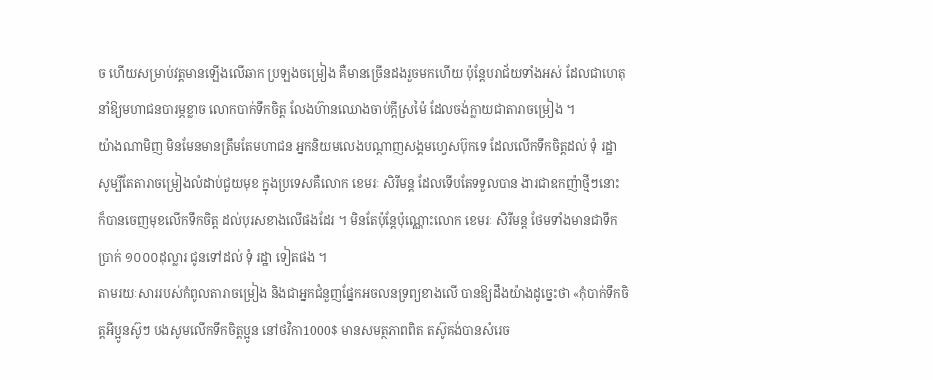ច ហើយសម្រាប់វត្តមានឡើងលើឆាក ប្រឡងចម្រៀង គឺមានច្រើនដងរួចមកហើយ ប៉ុន្តែបរាជ័យទាំងអស់ ដែលជាហេតុនាំឱ្យមហាជនបារម្ភខ្លាច លោកបាក់ទឹកចិត្ត លែងហ៊ានឈោងចាប់ក្ដីស្រម៉ៃ ដែលចង់ក្លាយជាតារាចម្រៀង ។
យ៉ាងណាមិញ មិនមែនមានត្រឹមតែមហាជន អ្នកនិយមលេងបណ្ដាញសង្គមហ្វេសប៊ុកទេ ដែលលើកទឹកចិត្តដល់ ទុំ រដ្ឋា សូម្បីតែតារាចម្រៀងលំដាប់ជួយមុខ ក្នុងប្រទេសគឺលោក ខេមរៈ សិរីមន្ត ដែលទើបតែទទួលបាន ងារជាឧកញ៉ាថ្មីៗនោះ ក៏បានចេញមុខលើកទឹកចិត្ត ដល់បុរសខាងលើផងដែរ ។ មិនតែប៉ុន្តែប៉ុណ្ណោះលោក ខេមរៈ សិរីមន្ត ថែមទាំងមានជាទឹកប្រាក់ ១០០០ដុល្លារ ជូនទៅដល់ ទុំ រដ្ឋា ទៀតផង ។
តាមរយៈសាររបស់កំពូលតារាចម្រៀង និងជាអ្នកជំនួញផ្នែកអចលនទ្រព្យខាងលើ បានឱ្យដឹងយ៉ាងដូច្នេះថា «កុំបាក់ទឹកចិត្តអីប្អូនស៊ូៗ បងសូមលើកទឹកចិត្តប្អូន នៅថវិកា1000$ មានសមត្ថភាពពិត តស៊ូគង់បានសំរេច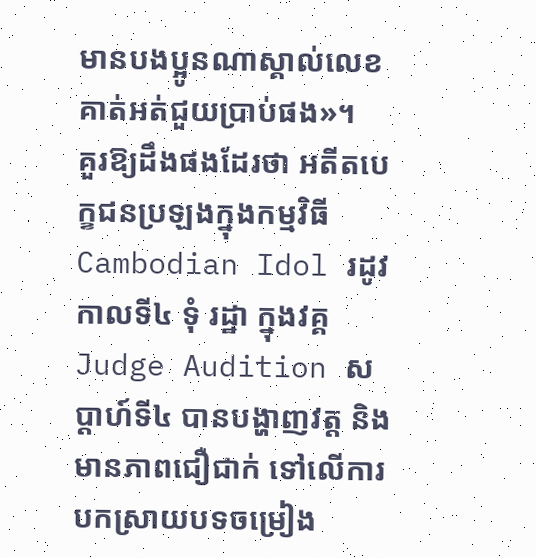មានបងប្អូនណាស្គាល់លេខគាត់អត់ជួយប្រាប់ផង»។
គួរឱ្យដឹងផងដែរថា អតីតបេក្ខជនប្រឡងក្នុងកម្មវិធី Cambodian Idol រដូវកាលទី៤ ទុំ រដ្ឋា ក្នុងវគ្គ Judge Audition សប្ដាហ៍ទី៤ បានបង្ហាញវត្ត និងមានភាពជឿជាក់ ទៅលើការបកស្រាយបទចម្រៀង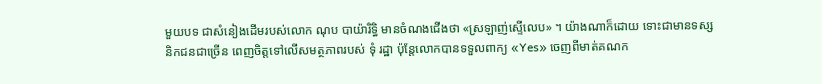មួយបទ ជាសំនៀងដើមរបស់លោក ណុប បាយ៉ារិទ្ធិ មានចំណងជើងថា «ស្រឡាញ់ស្ទើលេប» ។ យ៉ាងណាក៏ដោយ ទោះជាមានទស្សនិកជនជាច្រើន ពេញចិត្តទៅលើសមត្ថភាពរបស់ ទុំ រដ្ឋា ប៉ុន្តែលោកបានទទួលពាក្យ «Yes» ចេញពីមាត់គណក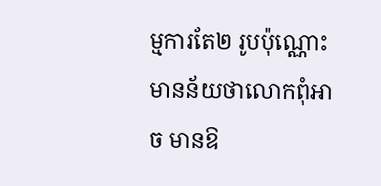ម្មការតែ២ រូបប៉ុណ្ណោះ មានន័យថាលោកពុំអាច មានឱ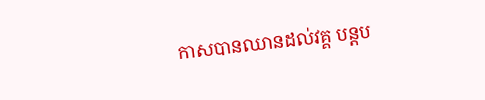កាសបានឈានដល់វគ្គ បន្តប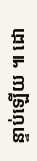ន្ទាប់ឡើយ ៕ ដោ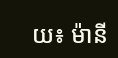យ៖ ម៉ានី